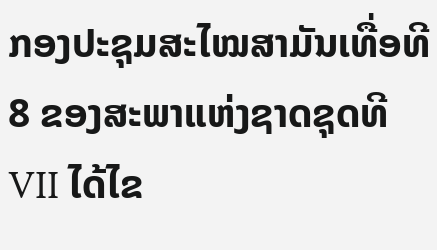ກອງປະຊຸມສະໄໝສາມັນເທື່ອທີ 8 ຂອງສະພາແຫ່ງຊາດຊຸດທີ
VII ໄດ້ໄຂ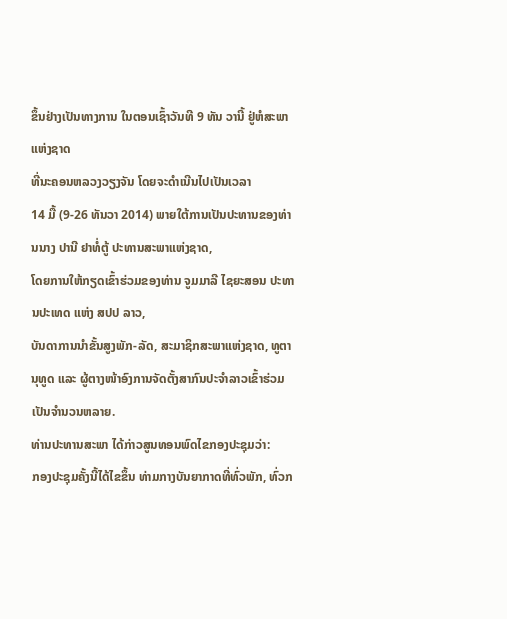ຂຶ້ນຢ່າງເປັນທາງການ ໃນຕອນເຊົ້າວັນທີ 9 ທັນ ວານີ້ ຢູ່ຫໍສະພາແຫ່ງຊາດ
ທີ່ນະຄອນຫລວງວຽງຈັນ ໂດຍຈະດຳເນີນໄປເປັນເວລາ
14 ມື້ (9-26 ທັນວາ 2014) ພາຍໃຕ້ການເປັນປະທານຂອງທ່ານນາງ ປານີ ຢາທໍ່ຕູ້ ປະທານສະພາແຫ່ງຊາດ,
ໂດຍການໃຫ້ກຽດເຂົ້າຮ່ວມຂອງທ່ານ ຈູມມາລີ ໄຊຍະສອນ ປະທານປະເທດ ແຫ່ງ ສປປ ລາວ,
ບັນດາການນຳຂັ້ນສູງພັກ-ລັດ, ສະມາຊິກສະພາແຫ່ງຊາດ, ທູຕານຸທູດ ແລະ ຜູ້ຕາງໜ້າອົງການຈັດຕັ້ງສາກົນປະຈຳລາວເຂົ້າຮ່ວມເປັນຈຳນວນຫລາຍ.
ທ່ານປະທານສະພາ ໄດ້ກ່າວສູນທອນພົດໄຂກອງປະຊຸມວ່າ:
ກອງປະຊຸມຄັ້ງນີ້ໄດ້ໄຂຂຶ້ນ ທ່າມກາງບັນຍາກາດທີ່ທົ່ວພັກ, ທົ່ວກ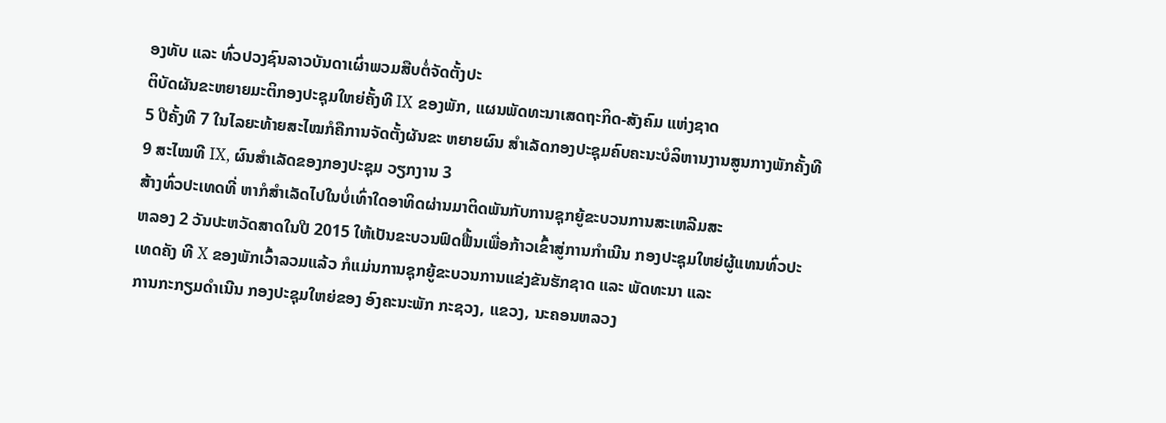ອງທັບ ແລະ ທົ່ວປວງຊົນລາວບັນດາເຜົ່າພວມສືບຕໍ່ຈັດຕັ້ງປະ
ຕິບັດຜັນຂະຫຍາຍມະຕິກອງປະຊຸມໃຫຍ່ຄັ້ງທີ IX ຂອງພັກ, ແຜນພັດທະນາເສດຖະກິດ-ສັງຄົມ ແຫ່ງຊາດ
5 ປີຄັ້ງທີ 7 ໃນໄລຍະທ້າຍສະໄໝກໍຄືການຈັດຕັ້ງຜັນຂະ ຫຍາຍຜົນ ສຳເລັດກອງປະຊຸມຄົບຄະນະບໍລິຫານງານສູນກາງພັກຄັ້ງທີ
9 ສະໄໝທີ IX, ຜົນສຳເລັດຂອງກອງປະຊຸມ ວຽກງານ 3
ສ້າງທົ່ວປະເທດທີ່ ຫາກໍສຳເລັດໄປໃນບໍ່ເທົ່າໃດອາທິດຜ່ານມາຕິດພັນກັບການຊຸກຍູ້ຂະບວນການສະເຫລີມສະ
ຫລອງ 2 ວັນປະຫວັດສາດໃນປີ 2015 ໃຫ້ເປັນຂະບວນຟົດຟື້ນເພື່ອກ້າວເຂົ້າສູ່ການກຳເນີນ ກອງປະຊຸມໃຫຍ່ຜູ້ແທນທົ່ວປະ
ເທດຄັງ ທີ X ຂອງພັກເວົ້າລວມແລ້ວ ກໍແມ່ນການຊຸກຍູ້ຂະບວນການແຂ່ງຂັນຮັກຊາດ ແລະ ພັດທະນາ ແລະ
ການກະກຽມດຳເນີນ ກອງປະຊຸມໃຫຍ່ຂອງ ອົງຄະນະພັກ ກະຊວງ, ແຂວງ, ນະຄອນຫລວງ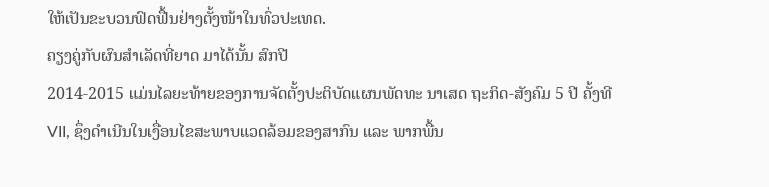ໃຫ້ເປັນຂະບວນຟົດຟື້ນຢ່າງຕັ້ງໜ້າໃນທົ່ວປະເທດ.
ຄຽງຄູ່ກັບຜົນສຳເລັດທີ່ຍາດ ມາໄດ້ນັ້ນ ສົກປີ
2014-2015 ແມ່ນໄລຍະທ້າຍຂອງການຈັດຕັ້ງປະຕິບັດແຜນພັດທະ ນາເສດ ຖະກິດ-ສັງຄົມ 5 ປີ ຄັ້ງທີ
VII, ຊຶ່ງດຳເນີນໃນເງື່ອນໄຂສະພາບແວດລ້ອມຂອງສາກົນ ແລະ ພາກພື້ນ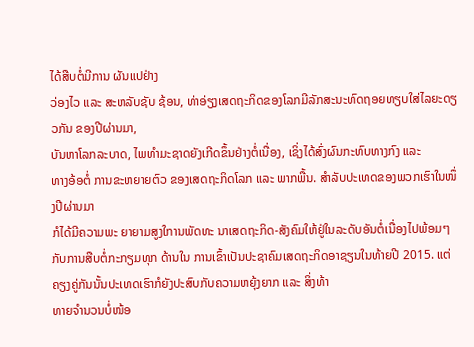ໄດ້ສືບຕໍ່ມີການ ຜັນແປຢ່າງ
ວ່ອງໄວ ແລະ ສະຫລັບຊັບ ຊ້ອນ, ທ່າອ່ຽງເສດຖະກິດຂອງໂລກມີລັກສະນະທົດຖອຍທຽບໃສ່ໄລຍະດຽວກັນ ຂອງປີຜ່ານມາ,
ບັນຫາໂລກລະບາດ, ໄພທຳມະຊາດຍັງເກີດຂຶ້ນຢ່າງຕໍ່ເນື່ອງ, ເຊິ່ງໄດ້ສົ່ງຜົນກະທົບທາງກົງ ແລະ
ທາງອ້ອຕໍ່ ການຂະຫຍາຍຕົວ ຂອງເສດຖະກິດໂລກ ແລະ ພາກພື້ນ. ສຳລັບປະເທດຂອງພວກເຮົາໃນໜຶ່ງປີຜ່ານມາ
ກໍໄດ້ມີຄວາມພະ ຍາຍາມສູງໃການພັດທະ ນາເສດຖະກິດ-ສັງຄົມໃຫ້ຢູ່ໃນລະດັບອັນຕໍ່ເນື່ອງໄປພ້ອມໆກັບການສືບຕໍ່ກະກຽມທຸກ ດ້ານໃນ ການເຂົ້າເປັນປະຊາຄົມເສດຖະກິດອາຊຽນໃນທ້າຍປີ 2015. ແຕ່ຄຽງຄູ່ກັນນັ້ນປະເທດເຮົາກໍຍັງປະສົບກັບຄວາມຫຍຸ້ງຍາກ ແລະ ສິ່ງທ້າ
ທາຍຈຳນວນບໍ່ໜ້ອ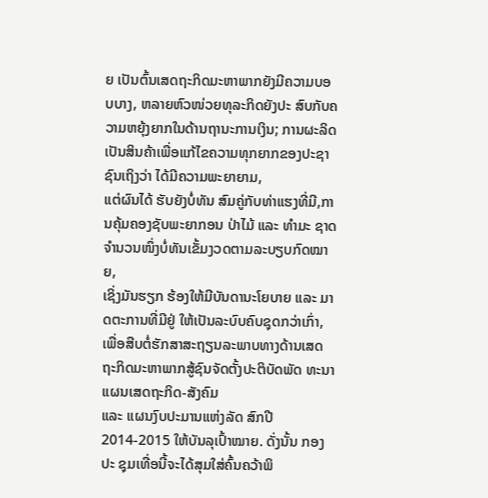ຍ ເປັນຕົ້ນເສດຖະກິດມະຫາພາກຍັງມີຄວາມບອບບາງ, ຫລາຍຫົວໜ່ວຍທຸລະກິດຍັງປະ ສົບກັບຄວາມຫຍຸ້ງຍາກໃນດ້ານຖານະການເງິນ; ການຜະລິດເປັນສິນຄ້າເພື່ອແກ້ໄຂຄວາມທຸກຍາກຂອງປະຊາຊົນເຖິງວ່າ ໄດ້ມີຄວາມພະຍາຍາມ,
ແຕ່ຜົນໄດ້ ຮັບຍັງບໍ່ທັນ ສົມຄູ່ກັບທ່າແຮງທີ່ມີ,ການຄຸ້ມຄອງຊັບພະຍາກອນ ປ່າໄມ້ ແລະ ທຳມະ ຊາດຈຳນວນໜຶ່ງບໍ່ທັນເຂັ້ມງວດຕາມລະບຽບກົດໝາຍ,
ເຊິ່ງມັນຮຽກ ຮ້ອງໃຫ້ມີບັນດານະໂຍບາຍ ແລະ ມາດຕະການທີ່ມີຢູ່ ໃຫ້ເປັນລະບົບຄົບຊຸດກວ່າເກົ່າ,
ເພື່ອສືບຕໍ່ຮັກສາສະຖຽນລະພາບທາງດ້ານເສດຖະກິດມະຫາພາກສູ້ຊົນຈັດຕັ້ງປະຕິບັດພັດ ທະນາ ແຜນເສດຖະກິດ-ສັງຄົມ
ແລະ ແຜນງົບປະມານແຫ່ງລັດ ສົກປີ 2014-2015 ໃຫ້ບັນລຸເປົ້າໝາຍ. ດັ່ງນັ້ນ ກອງປະ ຊຸມເທື່ອນີ້ຈະໄດ້ສຸມໃສ່ຄົ້ນຄວ້າພິ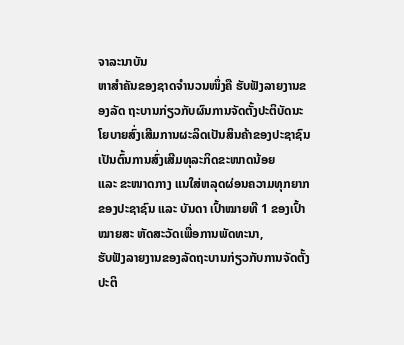ຈາລະນາບັນ
ຫາສຳຄັນຂອງຊາດຈຳນວນໜຶ່ງຄື ຮັບຟັງລາຍງານຂອງລັດ ຖະບານກ່ຽວກັບຜົນການຈັດຕັ້ງປະຕິບັດນະໂຍບາຍສົ່ງເສີມການຜະລິດເປັນສິນຄ້າຂອງປະຊາຊົນເປັນຕົ້ນການສົ່ງເສີມທຸລະກິດຂະໜາດນ້ອຍ
ແລະ ຂະໜາດກາງ ແນໃສ່ຫລຸດຜ່ອນຄວາມທຸກຍາກຂອງປະຊາຊົນ ແລະ ບັນດາ ເປົ້າໝາຍທີ 1 ຂອງເປົ້າໝາຍສະ ຫັດສະວັດເພື່ອການພັດທະນາ,
ຮັບຟັງລາຍງານຂອງລັດຖະບານກ່ຽວກັບການຈັດຕັ້ງປະຕິ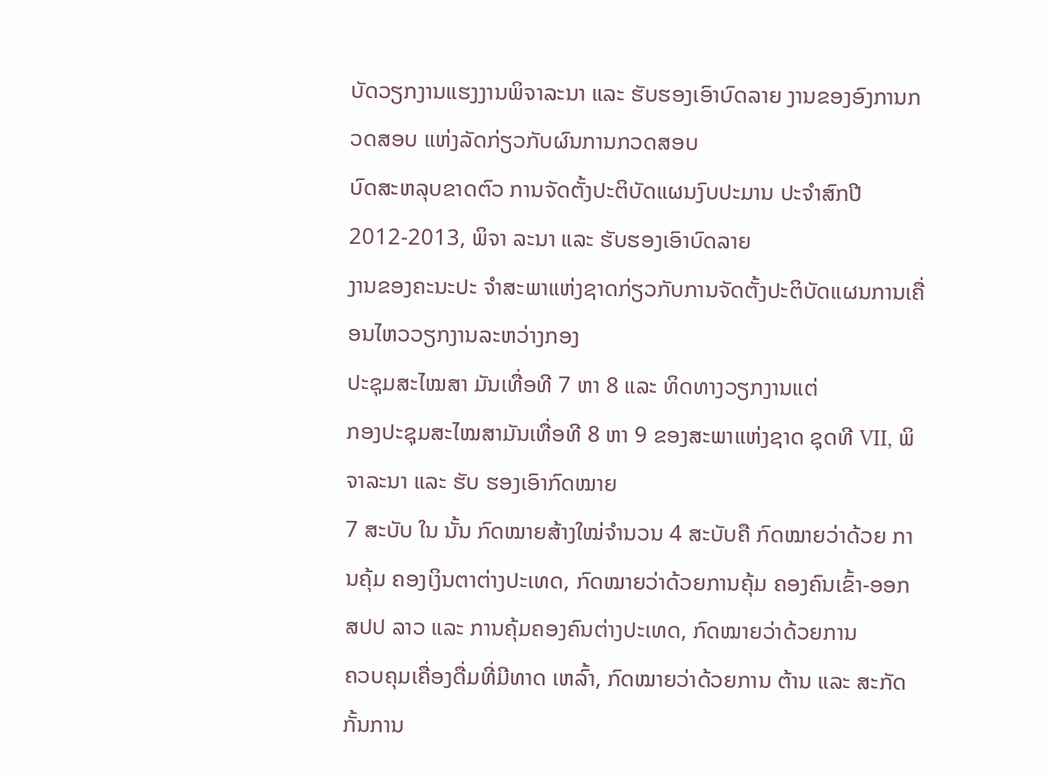ບັດວຽກງານແຮງງານພິຈາລະນາ ແລະ ຮັບຮອງເອົາບົດລາຍ ງານຂອງອົງການກວດສອບ ແຫ່ງລັດກ່ຽວກັບຜົນການກວດສອບ
ບົດສະຫລຸບຂາດຕົວ ການຈັດຕັ້ງປະຕິບັດແຜນງົບປະມານ ປະຈຳສົກປີ 2012-2013, ພິຈາ ລະນາ ແລະ ຮັບຮອງເອົາບົດລາຍ
ງານຂອງຄະນະປະ ຈຳສະພາແຫ່ງຊາດກ່ຽວກັບການຈັດຕັ້ງປະຕິບັດແຜນການເຄື່ອນໄຫວວຽກງານລະຫວ່າງກອງ
ປະຊຸມສະໄໝສາ ມັນເທື່ອທີ 7 ຫາ 8 ແລະ ທິດທາງວຽກງານແຕ່
ກອງປະຊຸມສະໄໝສາມັນເທື່ອທີ 8 ຫາ 9 ຂອງສະພາແຫ່ງຊາດ ຊຸດທີ VII, ພິຈາລະນາ ແລະ ຮັບ ຮອງເອົາກົດໝາຍ
7 ສະບັບ ໃນ ນັ້ນ ກົດໝາຍສ້າງໃໝ່ຈຳນວນ 4 ສະບັບຄື ກົດໝາຍວ່າດ້ວຍ ການຄຸ້ມ ຄອງເງິນຕາຕ່າງປະເທດ, ກົດໝາຍວ່າດ້ວຍການຄຸ້ມ ຄອງຄົນເຂົ້າ-ອອກ ສປປ ລາວ ແລະ ການຄຸ້ມຄອງຄົນຕ່າງປະເທດ, ກົດໝາຍວ່າດ້ວຍການ
ຄວບຄຸມເຄື່ອງດື່ມທີ່ມີທາດ ເຫລົ້າ, ກົດໝາຍວ່າດ້ວຍການ ຕ້ານ ແລະ ສະກັດກັ້ນການ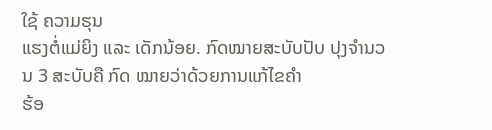ໃຊ້ ຄວາມຮຸນ
ແຮງຕໍ່ແມ່ຍິງ ແລະ ເດັກນ້ອຍ. ກົດໝາຍສະບັບປັບ ປຸງຈຳນວນ 3 ສະບັບຄື ກົດ ໝາຍວ່າດ້ວຍການແກ້ໄຂຄຳ
ຮ້ອ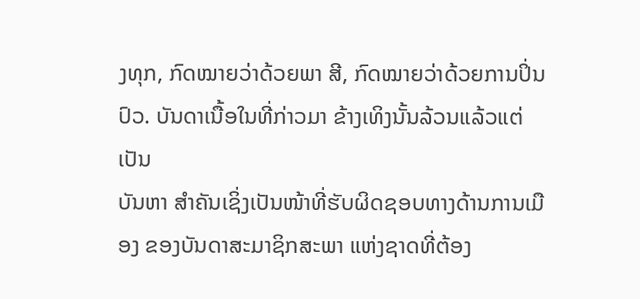ງທຸກ, ກົດໝາຍວ່າດ້ວຍພາ ສີ, ກົດໝາຍວ່າດ້ວຍການປິ່ນ ປົວ. ບັນດາເນື້ອໃນທີ່ກ່າວມາ ຂ້າງເທິງນັ້ນລ້ວນແລ້ວແຕ່ເປັນ
ບັນຫາ ສຳຄັນເຊິ່ງເປັນໜ້າທີ່ຮັບຜິດຊອບທາງດ້ານການເມືອງ ຂອງບັນດາສະມາຊິກສະພາ ແຫ່ງຊາດທີ່ຕ້ອງ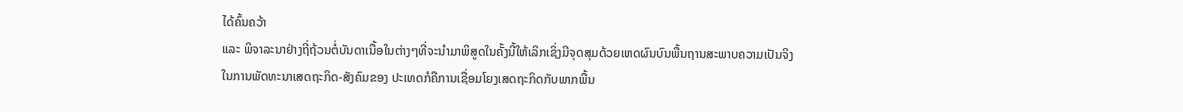ໄດ້ຄົ້ນຄວ້າ
ແລະ ພິຈາລະນາຢ່າງຖີ່ຖ້ວນຕໍ່ບັນດາເນື້ອໃນຕ່າງໆທີ່ຈະນຳມາພິສູດໃນຄັ້ງນີ້ໃຫ້ເລິກເຊິ່ງມີຈຸດສຸມດ້ວຍເຫດຜົນບົນພື້ນຖານສະພາບຄວາມເປັນຈິງ
ໃນການພັດທະນາເສດຖະກິດ-ສັງຄົມຂອງ ປະເທດກໍຄືການເຊື່ອມໂຍງເສດຖະກິດກັບພາກພື້ນ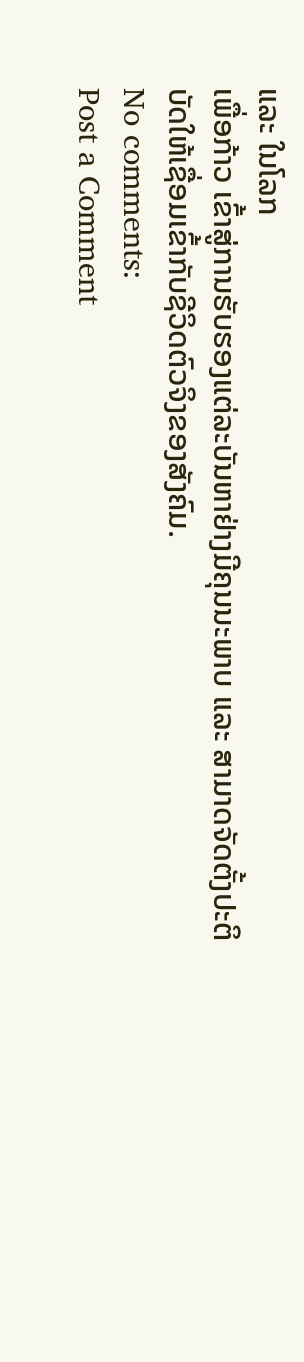ແລະ ໃນໂລກ
ເພື່ອກ້າວ ເຂົ້າສູ່ການຮັບຮອງແຕ່ລະບັນຫາຢ່າງມີຄຸນນະພາບ ແລະ ສາມາດຈັດຕັ້ງປະຕິບັດໃຫ້ເຊື່ອມເຂົ້າກັບຊີວິດຕົວຈິງຂອງສັງຄົມ.
No comments:
Post a Comment